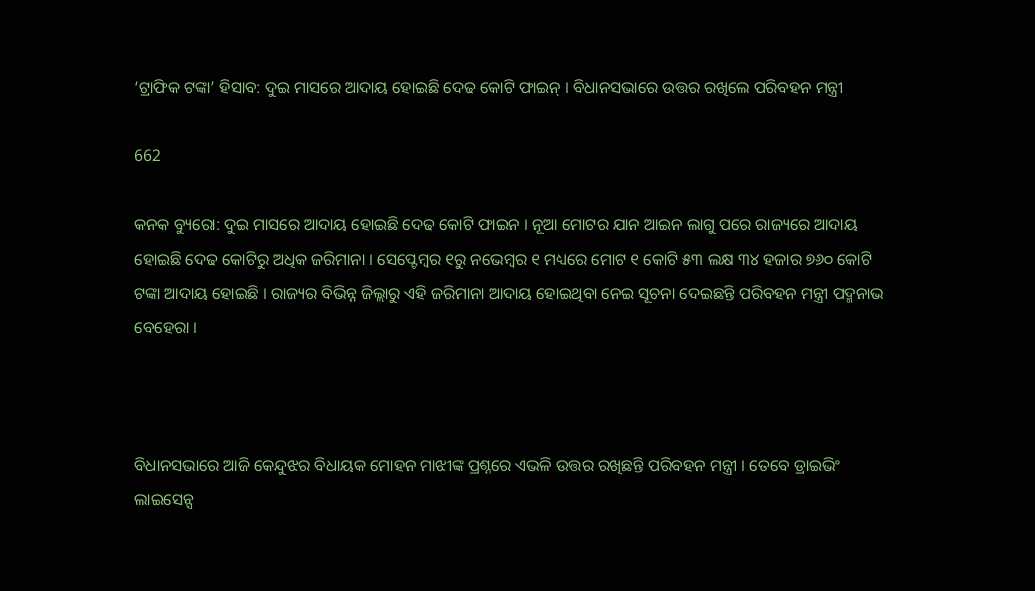‘ଟ୍ରାଫିକ ଟଙ୍କା’ ହିସାବ: ଦୁଇ ମାସରେ ଆଦାୟ ହୋଇଛି ଦେଢ କୋଟି ଫାଇନ୍ । ବିଧାନସଭାରେ ଉତ୍ତର ରଖିଲେ ପରିବହନ ମନ୍ତ୍ରୀ

662

କନକ ବ୍ୟୁରୋ: ଦୁଇ ମାସରେ ଆଦାୟ ହୋଇଛି ଦେଢ କୋଟି ଫାଇନ । ନୂଆ ମୋଟର ଯାନ ଆଇନ ଲାଗୁ ପରେ ରାଜ୍ୟରେ ଆଦାୟ ହୋଇଛି ଦେଢ କୋଟିରୁ ଅଧିକ ଜରିମାନା । ସେପ୍ଟେମ୍ବର ୧ରୁ ନଭେମ୍ବର ୧ ମଧ୍ୟରେ ମୋଟ ୧ କୋଟି ୫୩ ଲକ୍ଷ ୩୪ ହଜାର ୭୬୦ କୋଟି ଟଙ୍କା ଆଦାୟ ହୋଇଛି । ରାଜ୍ୟର ବିଭିନ୍ନ ଜିଲ୍ଲାରୁ ଏହି ଜରିମାନା ଆଦାୟ ହୋଇଥିବା ନେଇ ସୂଚନା ଦେଇଛନ୍ତି ପରିବହନ ମନ୍ତ୍ରୀ ପଦ୍ମନାଭ ବେହେରା ।



ବିଧାନସଭାରେ ଆଜି କେନ୍ଦୁଝର ବିଧାୟକ ମୋହନ ମାଝୀଙ୍କ ପ୍ରଶ୍ନରେ ଏଭଳି ଉତ୍ତର ରଖିଛନ୍ତି ପରିବହନ ମନ୍ତ୍ରୀ । ତେବେ ଡ୍ରାଇଭିଂ ଲାଇସେନ୍ସ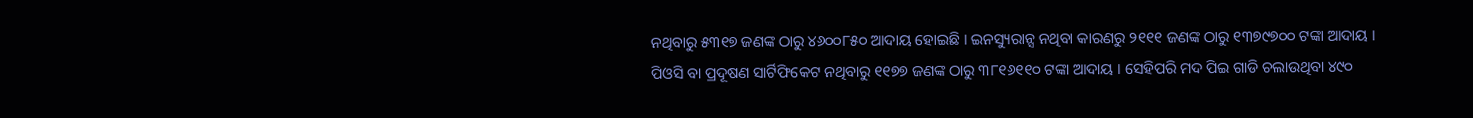ନଥିବାରୁ ୫୩୧୭ ଜଣଙ୍କ ଠାରୁ ୪୬୦୦୮୫୦ ଆଦାୟ ହୋଇଛି । ଇନସ୍ୟୁରାନ୍ସ ନଥିବା କାରଣରୁ ୨୧୧୧ ଜଣଙ୍କ ଠାରୁ ୧୩୭୯୭୦୦ ଟଙ୍କା ଆଦାୟ । ପିଓସି ବା ପ୍ରଦୂଷଣ ସାର୍ଟିଫିକେଟ ନଥିବାରୁ ୧୧୭୭ ଜଣଙ୍କ ଠାରୁ ୩୮୧୬୧୧୦ ଟଙ୍କା ଆଦାୟ । ସେହିପରି ମଦ ପିଇ ଗାଡି ଚଲାଉଥିବା ୪୯୦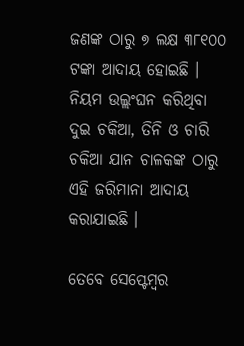ଜଣଙ୍କ ଠାରୁ ୭ ଲକ୍ଷ ୩୮୧୦୦ ଟଙ୍କା ଆଦାୟ ହୋଇଛି । ନିୟମ ଉଲ୍ଲଂଘନ କରିଥିବା ଦୁଇ ଚକିଆ, ତିନି ଓ ଚାରି ଚକିଆ ଯାନ ଚାଳକଙ୍କ ଠାରୁ ଏହି ଜରିମାନା ଆଦାୟ କରାଯାଇଛି ।

ତେବେ ସେପ୍ଟେମ୍ବର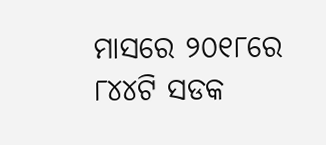ମାସରେ ୨୦୧୮ରେ ୮୪୪ଟି ସଡକ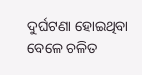ଦୁର୍ଘଟଣା ହୋଇଥିବା ବେଳେ ଚଳିତ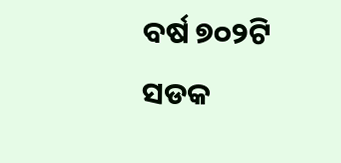ବର୍ଷ ୭୦୨ଟି ସଡକ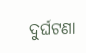ଦୁର୍ଘଟଣା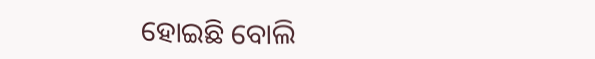ହୋଇଛି ବୋଲି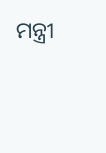ମନ୍ତ୍ରୀ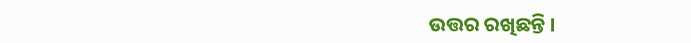ଉତ୍ତର ରଖିଛନ୍ତି ।